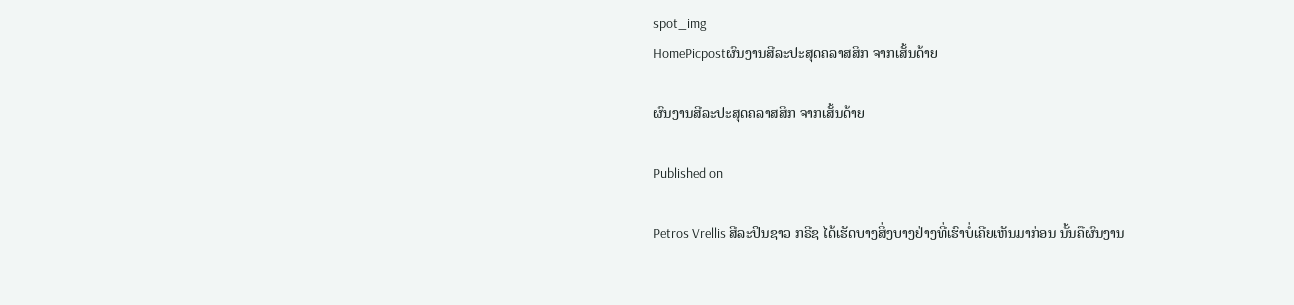spot_img
HomePicpostຜົນງານສີລະປະສຸດຄລາສສິກ ຈາກເສັ້ນດ້າຍ

ຜົນງານສີລະປະສຸດຄລາສສິກ ຈາກເສັ້ນດ້າຍ

Published on

Petros Vrellis ສີລະປິນຊາວ ກຣີຊ ໄດ້ເຮັດບາງສິ່ງບາງຢ່າງທີ່ເຮົາບໍ່ເຄີຍເຫັນມາກ່ອນ ນັ້ນຄືຜົນງານ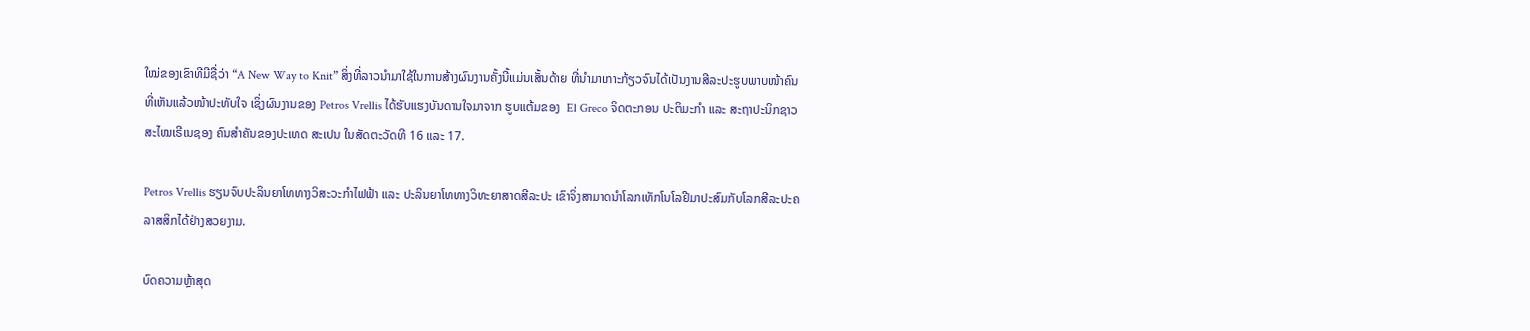ໃໝ່ຂອງເຂົາທີມີຊື່ວ່າ “A New Way to Knit” ສິ່ງທີ່ລາວນຳມາໃຊ້ໃນການສ້າງຜົນງານຄັ້ງນີ້ແມ່ນເສັ້ນດ້າຍ ທີ່ນຳມາເກາະກ້ຽວຈົນໄດ້ເປັນງານສີລະປະຮູບພາບໜ້າຄົນ ທີ່ເຫັນແລ້ວໜ້າປະທັບໃຈ ເຊິ່ງຜົນງານຂອງ Petros Vrellis ໄດ້ຮັບແຮງບັນດານໃຈມາຈາກ ຮູບແຕ້ມຂອງ  El Greco ຈິດຕະກອນ ປະຕິມະກຳ ແລະ ສະຖາປະນິກຊາວສະໄໝເຣີເນຊອງ ຄົນສຳຄັນຂອງປະເທດ ສະເປນ ໃນສັດຕະວັດທີ 16 ແລະ 17.

Petros Vrellis ຮຽນຈົບປະລິນຍາໂທທາງວິສະວະກຳໄຟຟ້າ ແລະ ປະລິນຍາໂທທາງວິທະຍາສາດສີລະປະ ເຂົາຈິ່ງສາມາດນຳໂລກເທັກໂນໂລຢີມາປະສົມກັບໂລກສີລະປະຄລາສສິກໄດ້ຢ່າງສວຍງາມ.

ບົດຄວາມຫຼ້າສຸດ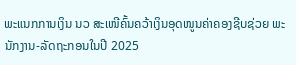ພະແນກການເງິນ ນວ ສະເໜີຄົ້ນຄວ້າເງິນອຸດໜູນຄ່າຄອງຊີບຊ່ວຍ ພະນັກງານ-ລັດຖະກອນໃນປີ 2025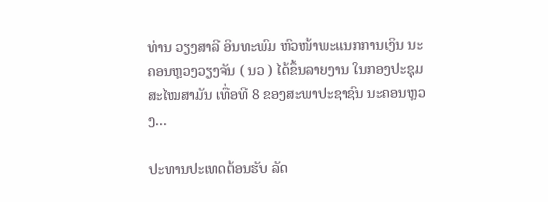ທ່ານ ວຽງສາລີ ອິນທະພົມ ຫົວໜ້າພະແນກການເງິນ ນະຄອນຫຼວງວຽງຈັນ ( ນວ ) ໄດ້ຂຶ້ນລາຍງານ ໃນກອງປະຊຸມສະໄໝສາມັນ ເທື່ອທີ 8 ຂອງສະພາປະຊາຊົນ ນະຄອນຫຼວງ...

ປະທານປະເທດຕ້ອນຮັບ ລັດ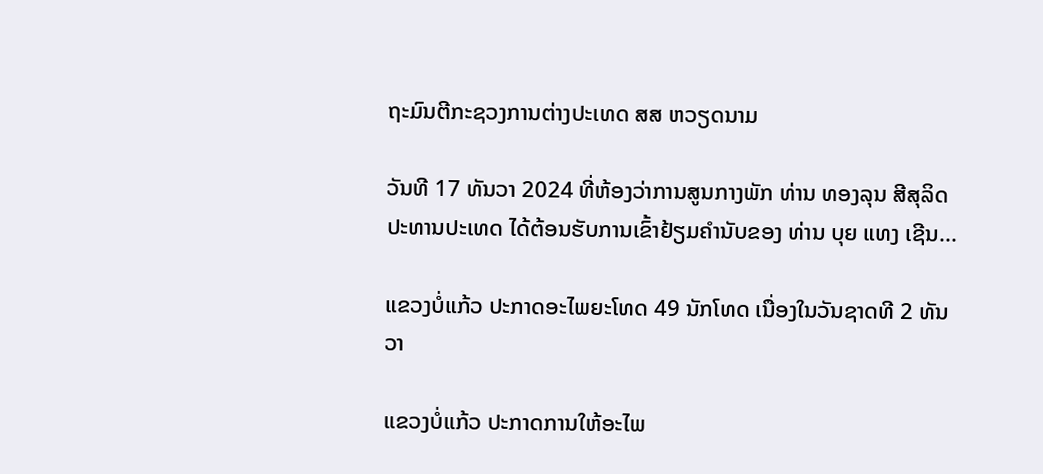ຖະມົນຕີກະຊວງການຕ່າງປະເທດ ສສ ຫວຽດນາມ

ວັນທີ 17 ທັນວາ 2024 ທີ່ຫ້ອງວ່າການສູນກາງພັກ ທ່ານ ທອງລຸນ ສີສຸລິດ ປະທານປະເທດ ໄດ້ຕ້ອນຮັບການເຂົ້າຢ້ຽມຄຳນັບຂອງ ທ່ານ ບຸຍ ແທງ ເຊີນ...

ແຂວງບໍ່ແກ້ວ ປະກາດອະໄພຍະໂທດ 49 ນັກໂທດ ເນື່ອງໃນວັນຊາດທີ 2 ທັນວາ

ແຂວງບໍ່ແກ້ວ ປະກາດການໃຫ້ອະໄພ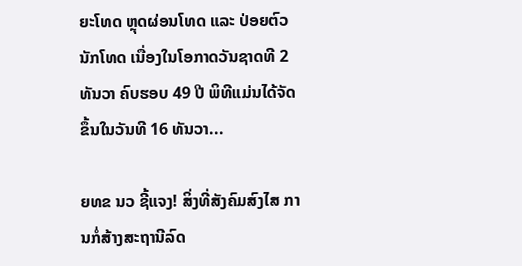ຍະໂທດ ຫຼຸດຜ່ອນໂທດ ແລະ ປ່ອຍຕົວນັກໂທດ ເນື່ອງໃນໂອກາດວັນຊາດທີ 2 ທັນວາ ຄົບຮອບ 49 ປີ ພິທີແມ່ນໄດ້ຈັດຂຶ້ນໃນວັນທີ 16 ທັນວາ...

ຍທຂ ນວ ຊີ້ແຈງ! ສິ່ງທີ່ສັງຄົມສົງໄສ ການກໍ່ສ້າງສະຖານີລົດ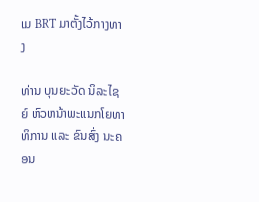ເມ BRT ມາຕັ້ງໄວ້ກາງທາງ

ທ່ານ ບຸນຍະວັດ ນິລະໄຊຍ໌ ຫົວຫນ້າພະແນກໂຍທາທິການ ແລະ ຂົນສົ່ງ ນະຄອນ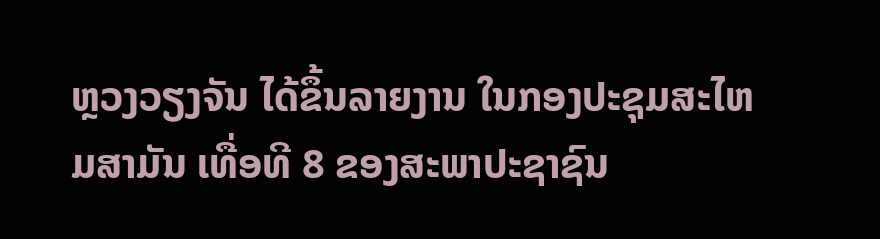ຫຼວງວຽງຈັນ ໄດ້ຂຶ້ນລາຍງານ ໃນກອງປະຊຸມສະໄຫມສາມັນ ເທື່ອທີ 8 ຂອງສະພາປະຊາຊົນ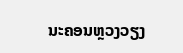ນະຄອນຫຼວງວຽງ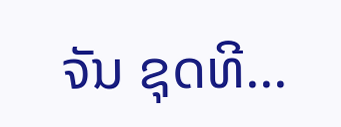ຈັນ ຊຸດທີ...